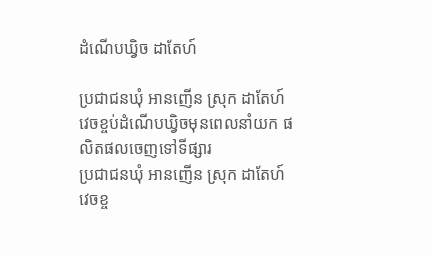ដំណើបឃ្វិច ដាតែហ៍

ប្រជាជនឃុំ អានញើន ស្រុក ដាតែហ៍ វេចខ្ចប់ដំណើបឃ្វិចមុនពេលនាំយក ផលិតផលចេញទៅទីផ្សារ
ប្រជាជនឃុំ អានញើន ស្រុក ដាតែហ៍ វេចខ្ច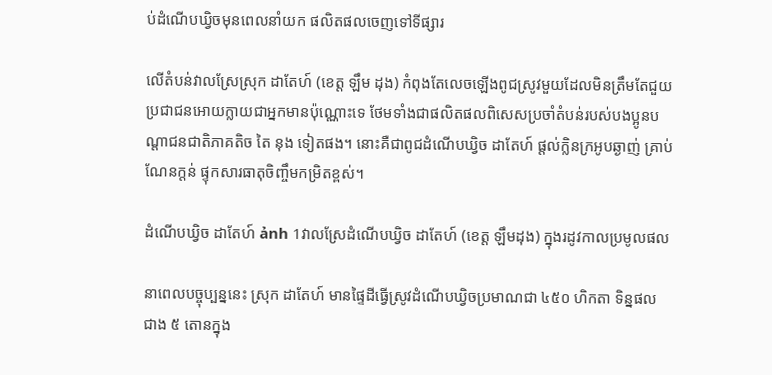ប់ដំណើបឃ្វិចមុនពេលនាំយក ផលិតផលចេញទៅទីផ្សារ

លើតំបន់វាលស្រែស្រុក ដាតែហ៍ (ខេត្ត ឡឹម ដុង) កំពុងតែលេចឡើងពូជស្រូវមួយដែលមិនត្រឹមតែជួយប្រជាជនអោយក្លាយជាអ្នកមានប៉ុណ្ណោះទេ ថែមទាំងជាផលិតផលពិសេសប្រចាំតំបន់របស់បងប្អូនបណ្តាជនជាតិភាគតិច តៃ នុង ទៀតផង។ នោះគឺជាពូជដំណើបឃ្វិច ដាតែហ៍ ផ្ដល់ក្លិនក្រអូបឆ្ងាញ់ គ្រាប់ណែនក្តន់ ផ្ទុកសារធាតុចិញ្ចឹមកម្រិតខ្ពស់។

ដំណើបឃ្វិច ដាតែហ៍ ảnh 1វាលស្រែដំណើបឃ្វិច ដាតែហ៍ (ខេត្ត ឡឹមដុង) ក្នុងរដូវកាលប្រមូលផល

នាពេលបច្ចុប្បន្ននេះ ស្រុក ដាតែហ៍ មានផ្ទៃដីធ្វើស្រូវដំណើបឃ្វិចប្រមាណជា ៤៥០ ហិកតា ទិន្នផល ជាង ៥ តោនក្នុង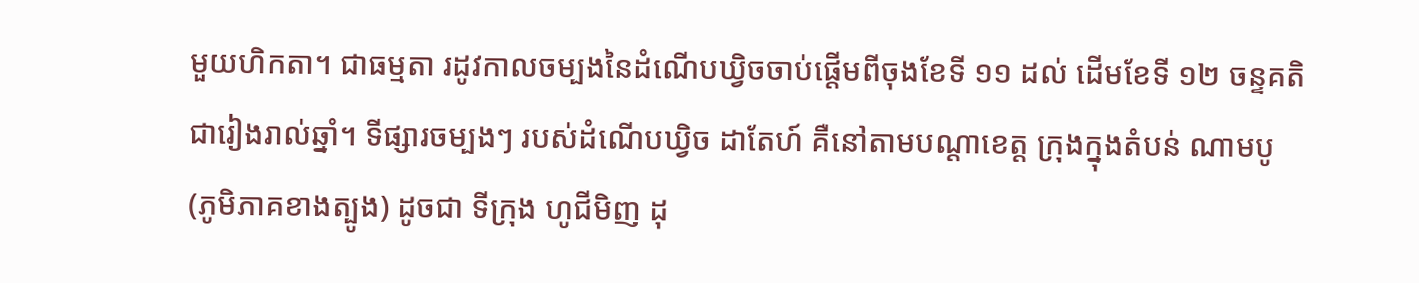មួយហិកតា។ ជាធម្មតា រដូវកាលចម្បងនៃដំណើបឃ្វិចចាប់ផ្តើមពីចុងខែទី ១១ ដល់ ដើមខែទី ១២ ចន្ទគតិជារៀងរាល់ឆ្នាំ។ ទីផ្សារចម្បងៗ របស់ដំណើបឃ្វិច ដាតែហ៍ គឺនៅតាមបណ្ដាខេត្ត ក្រុងក្នុងតំបន់ ណាមបូ (ភូមិភាគខាងត្បូង) ដូចជា ទីក្រុង ហូជីមិញ ដុ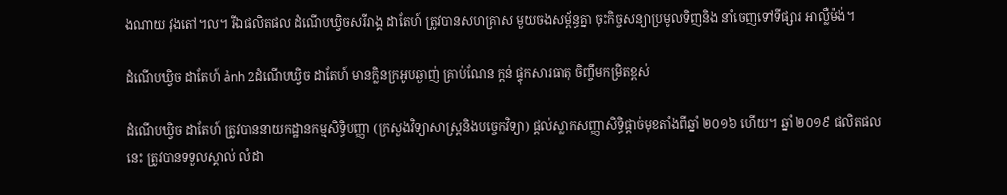ងណាយ វុងតៅ។ល។ រីឯផលិតផល ដំណើបឃ្វិចសរីរាង្គ ដាតែហ៍ ត្រូវបានសហគ្រាស មួយចងសម្ព័ន្ធគ្នា ចុះកិច្ចសន្យាប្រមូលទិញនិង នាំចេញទៅទីផ្សារ អាល្លឺម៉ង់។

ដំណើបឃ្វិច ដាតែហ៍ ảnh 2ដំណើបឃ្វិច ដាតែហ៍ មានក្លិនក្រអូបឆ្ងាញ់ គ្រាប់ណែន ក្តន់ ផ្ទុកសារធាតុ ចិញ្ចឹមកម្រិតខ្ពស់

ដំណើបឃ្វិច ដាតែហ៍ ត្រូវបាននាយកដ្ឋានកម្មសិទ្ធិបញ្ញា (ក្រសួងវិទ្យាសាស្រ្តនិងបច្ចេកវិទ្យា) ផ្តល់ស្លាកសញ្ញាសិទ្ធិផ្តាច់មុខតាំងពីឆ្នាំ ២០១៦ ហើយ។ ឆ្នាំ ២០១៩ ផលិតផលនេះ ត្រូវបានទទួលស្គាល់ លំដា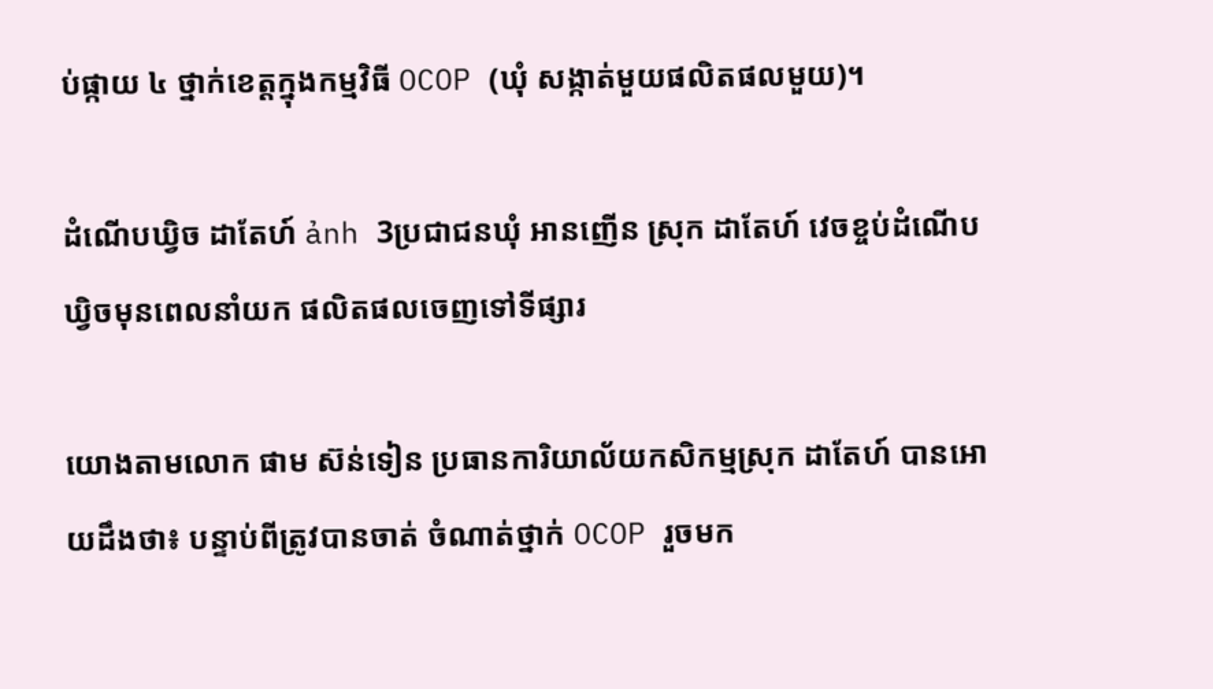ប់ផ្កាយ ៤ ថ្នាក់ខេត្តក្នុងកម្មវិធី OCOP (ឃុំ សង្កាត់មួយផលិតផលមួយ)។

ដំណើបឃ្វិច ដាតែហ៍ ảnh 3ប្រជាជនឃុំ អានញើន ស្រុក ដាតែហ៍ វេចខ្ចប់ដំណើបឃ្វិចមុនពេលនាំយក ផលិតផលចេញទៅទីផ្សារ

យោងតាមលោក ផាម ស៊ន់ទៀន ប្រធានការិយាល័យកសិកម្មស្រុក ដាតែហ៍ បានអោយដឹងថា៖ បន្ទាប់ពីត្រូវបានចាត់ ចំណាត់ថ្នាក់ OCOP រួចមក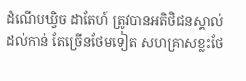ដំណើបឃ្វិច ដាតែហ៍ ត្រូវបានអតិថិជនស្គាល់ដល់កាន់ តែច្រើនថែមទៀត សហគ្រាសខ្លះថែ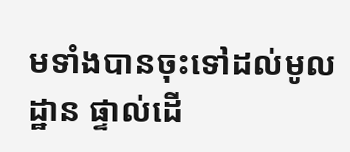មទាំងបានចុះទៅដល់មូលដ្ឋាន ផ្ទាល់ដើ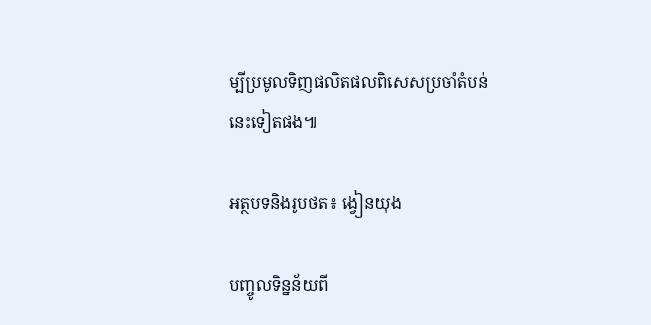ម្បីប្រមូលទិញផលិតផលពិសេសប្រចាំតំបន់នេះទៀតផង៕

អត្ថបទនិងរូបថត៖ ង្វៀនយុង

បញ្ចូលទិន្នន័យពី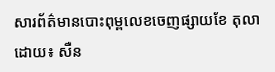សារព័ត៌មានបោះពុម្ពលេខចេញផ្សាយខែ តុលា ដោយ៖ សឺន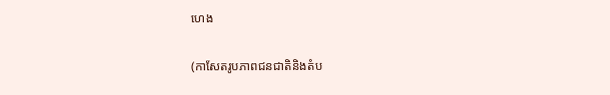ហេង

(កាសែតរូបភាពជនជាតិនិងតំប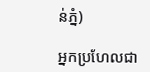ន់ភ្នំ)

អ្នកប្រហែលជា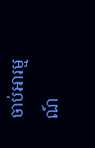ចាប់អារម្មណ៍